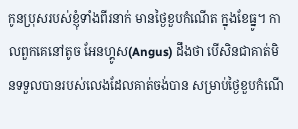កូនប្រុសរបស់ខ្ញុំទាំងពីរនាក់ មានថ្ងៃខួបកំណើត ក្នុងខែធ្នូ។ កាលពួកគេនៅតូច អែនហ្គូស(Angus) ដឹងថា បើសិនជាគាត់មិនទទួលបានរបស់លេងដែលគាត់ចង់បាន សម្រាប់ថ្ងៃខួបកំណើ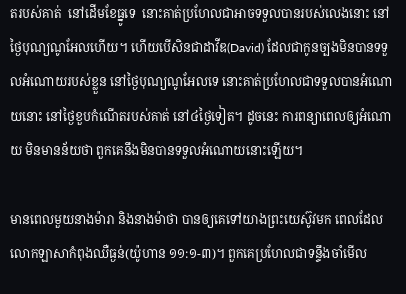តរបស់គាត់  នៅដើមខែធ្នូទេ  នោះគាត់ប្រហែលជាអាចទទួលបានរបស់លេងនោះ នៅថ្ងៃបុណ្យណូអែលហើយ។ ហើយបើសិនជាដាវីឌ(David) ដែលជាកូនច្បងមិនបានទទួលអំណោយរបស់ខ្លួន នៅថ្ងៃបុណ្យណូអែលទេ នោះគាត់ប្រហែលជាទទួលបានអំណោយនោះ នៅថ្ងៃខួបកំណើតរបស់គាត់ នៅ៤ថ្ងៃទៀត។ ដូចនេះ ការពន្យាពេលឲ្យអំណោយ មិនមានន័យថា ពួកគេនឹងមិនបានទទួលអំណោយនោះឡើយ។

មានពេលមួយនាងម៉ារា និងនាងម៉ាថា បានឲ្យគេទៅយាងព្រះយេស៊ូវមក ពេលដែលលោកឡាសាកំពុងឈឺធ្ងន់(យ៉ូហាន ១១:១-៣)។ ពួកគេប្រហែលជាទន្ទឹងចាំមើល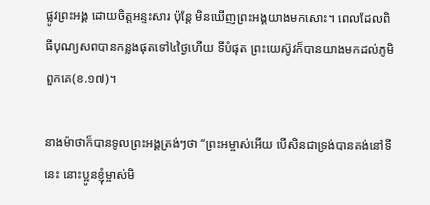ផ្លូវព្រះអង្គ ដោយចិត្តអន្ទះសារ ប៉ុន្តែ មិនឃើញព្រះអង្គយាងមកសោះ។ ពេលដែលពិធីបុណ្យសពបានកន្លងផុតទៅ៤ថ្ងៃហើយ ទីបំផុត ព្រះយេស៊ូវក៏បានយាងមកដល់ភូមិពួកគេ(ខ.១៧)។

នាងម៉ាថាក៏បានទូលព្រះអង្គត្រង់ៗថា “ព្រះអម្ចាស់អើយ បើសិនជាទ្រង់បានគង់នៅទីនេះ នោះប្អូនខ្ញុំម្ចាស់មិ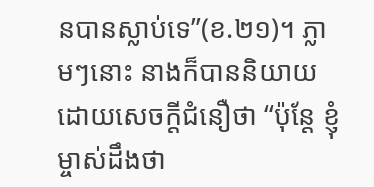នបានស្លាប់ទេ”(ខ.២១)។ ភ្លាមៗនោះ នាងក៏បាននិយាយដោយសេចក្តីជំនឿថា “ប៉ុន្តែ ខ្ញុំម្ចាស់ដឹងថា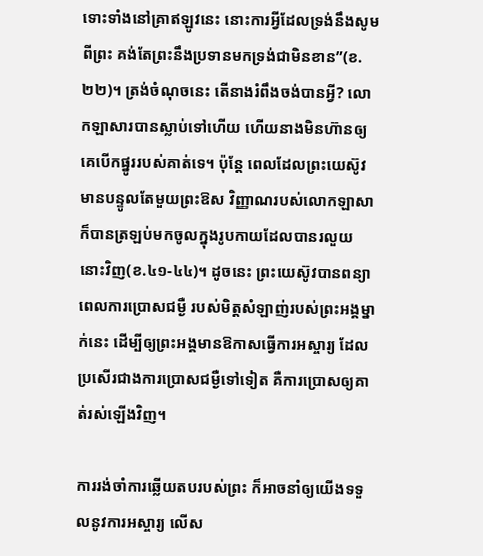ទោះទាំងនៅគ្រាឥឡូវនេះ នោះការអ្វីដែលទ្រង់នឹងសូមពីព្រះ គង់តែព្រះនឹងប្រទានមកទ្រង់ជាមិនខាន”(ខ.២២)។ ត្រង់ចំណុចនេះ តើនាងរំពឹងចង់បានអ្វី? លោកឡាសារបានស្លាប់ទៅហើយ ហើយនាងមិនហ៊ានឲ្យគេបើកផ្នូររបស់គាត់ទេ។ ប៉ុន្តែ ពេលដែលព្រះយេស៊ូវមានបន្ទូលតែមួយព្រះឱស វិញ្ញាណរបស់លោកឡាសាក៏បានត្រឡប់មកចូលក្នុងរូបកាយដែលបានរលួយនោះវិញ(ខ.៤១-៤៤)។ ដូចនេះ ព្រះយេស៊ូវបានពន្យាពេលការប្រោសជម្ងឺ របស់មិត្តសំឡាញ់របស់ព្រះអង្គម្នាក់នេះ ដើម្បីឲ្យព្រះអង្គមានឱកាសធ្វើការអស្ចារ្យ ដែលប្រសើរជាងការប្រោសជម្ងឺទៅទៀត គឺការប្រោសឲ្យគាត់រស់ឡើងវិញ។

ការរង់ចាំការឆ្លើយតបរបស់ព្រះ ក៏អាចនាំឲ្យយើងទទួលនូវការអស្ចារ្យ លើស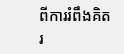ពីការរំពឹងគិតរ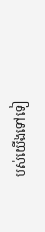បស់យើងទៅទៀ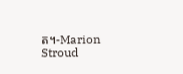ត។-Marion Stroud